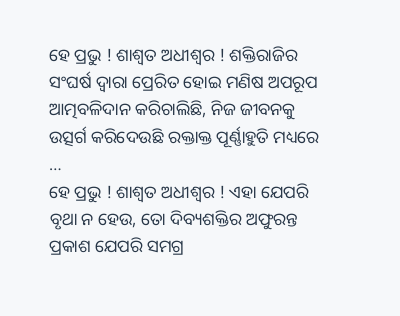ହେ ପ୍ରଭୁ ! ଶାଶ୍ୱତ ଅଧୀଶ୍ଵର ! ଶକ୍ତିରାଜିର ସଂଘର୍ଷ ଦ୍ଵାରା ପ୍ରେରିତ ହୋଇ ମଣିଷ ଅପରୂପ ଆତ୍ମବଳିଦାନ କରିଚାଲିଛି, ନିଜ ଜୀବନକୁ ଉତ୍ସର୍ଗ କରିଦେଉଛି ରକ୍ତାକ୍ତ ପୂର୍ଣ୍ଣାହୁତି ମଧ୍ୟରେ …
ହେ ପ୍ରଭୁ ! ଶାଶ୍ୱତ ଅଧୀଶ୍ଵର ! ଏହା ଯେପରି ବୃଥା ନ ହେଉ, ତୋ ଦିବ୍ୟଶକ୍ତିର ଅଫୁରନ୍ତ ପ୍ରକାଶ ଯେପରି ସମଗ୍ର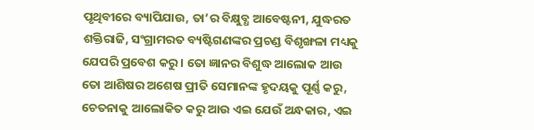ପୃଥିବୀରେ ବ୍ୟାପିଯାଉ, ତା’ର ବିକ୍ଷୁବ୍ଧ ଆବେଷ୍ଟନୀ, ଯୁଦ୍ଧରତ ଶକ୍ତିରାଜି, ସଂଗ୍ରାମରତ ବ୍ୟଷ୍ଟିଗଣଙ୍କର ପ୍ରଚଣ୍ଡ ବିଶୃଙ୍ଖଳା ମଧ୍ୟକୁ ଯେପରି ପ୍ରବେଶ କରୁ । ତୋ ଜ୍ଞାନର ବିଶୁଦ୍ଧ ଆଲୋକ ଆଉ ତୋ ଆଶିଷର ଅଶେଷ ପ୍ରୀତି ସେମାନଙ୍କ ହୃଦୟକୁ ପୂର୍ଣ୍ଣ କରୁ, ଚେତନାକୁ ଆଲୋକିତ କରୁ ଆଉ ଏଇ ଯେଉଁ ଅନ୍ଧକାର, ଏଇ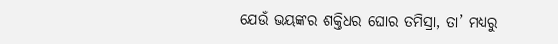ଯେଉଁ ଭୟଙ୍କର ଶକ୍ତିଧର ଘୋର ତମିସ୍ରା, ତା’ ମଧ୍ୟରୁ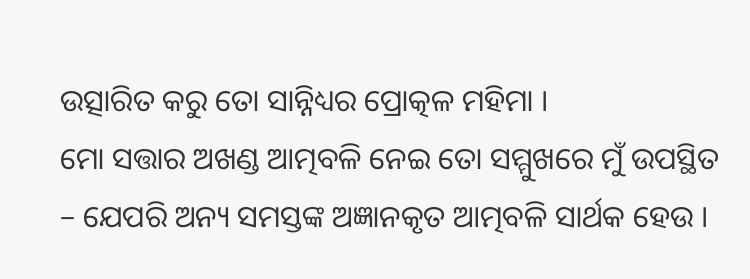ଉତ୍ସାରିତ କରୁ ତୋ ସାନ୍ନିଧ୍ୟର ପ୍ରୋତ୍କଳ ମହିମା ।
ମୋ ସତ୍ତାର ଅଖଣ୍ଡ ଆତ୍ମବଳି ନେଇ ତୋ ସମ୍ମୁଖରେ ମୁଁ ଉପସ୍ଥିତ – ଯେପରି ଅନ୍ୟ ସମସ୍ତଙ୍କ ଅଜ୍ଞାନକୃତ ଆତ୍ମବଳି ସାର୍ଥକ ହେଉ ।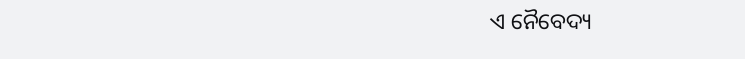ଏ ନୈବେଦ୍ୟ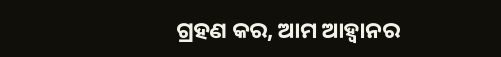ଗ୍ରହଣ କର, ଆମ ଆହ୍ଵାନର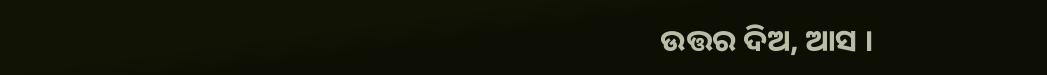ଉତ୍ତର ଦିଅ, ଆସ ।